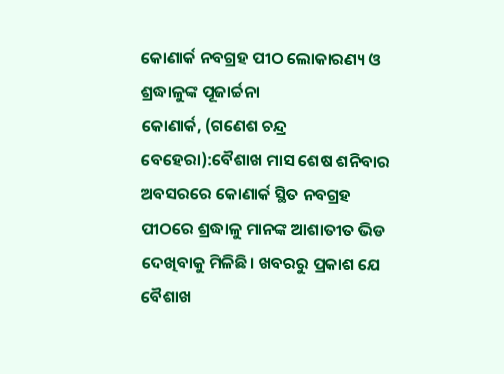କୋଣାର୍କ ନବଗ୍ରହ ପୀଠ ଲୋକାରଣ୍ୟ ଓ ଶ୍ରଦ୍ଧାଳୁଙ୍କ ପୂଜାର୍ଚ୍ଚନା
କୋଣାର୍କ, (ଗଣେଶ ଚନ୍ଦ୍ର ବେହେରା):ବୈଶାଖ ମାସ ଶେଷ ଶନିବାର ଅବସରରେ କୋଣାର୍କ ସ୍ଥିତ ନବଗ୍ରହ ପୀଠରେ ଶ୍ରଦ୍ଧାଳୁ ମାନଙ୍କ ଆଶାତୀତ ଭିଡ ଦେଖିବାକୁ ମିଳିଛି। ଖବରରୁ ପ୍ରକାଶ ଯେ ବୈଶାଖ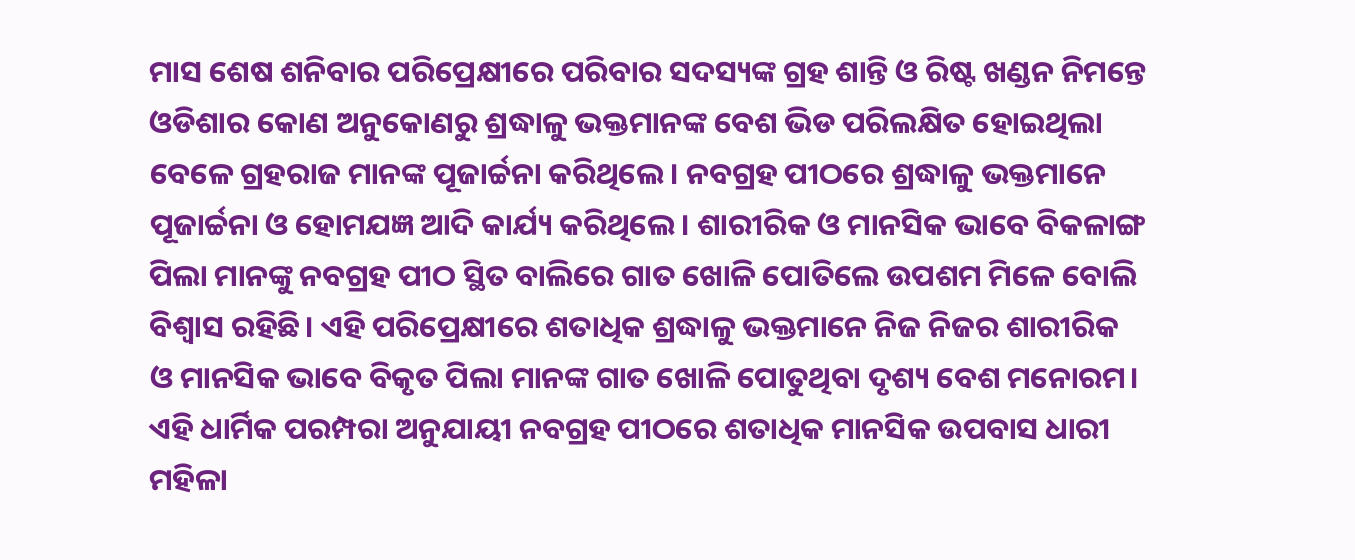ମାସ ଶେଷ ଶନିବାର ପରିପ୍ରେକ୍ଷୀରେ ପରିବାର ସଦସ୍ୟଙ୍କ ଗ୍ରହ ଶାନ୍ତି ଓ ରିଷ୍ଟ ଖଣ୍ଡନ ନିମନ୍ତେ ଓଡିଶାର କୋଣ ଅନୁକୋଣରୁ ଶ୍ରଦ୍ଧାଳୁ ଭକ୍ତମାନଙ୍କ ବେଶ ଭିଡ ପରିଲକ୍ଷିତ ହୋଇଥିଲା ବେଳେ ଗ୍ରହରାଜ ମାନଙ୍କ ପୂଜାର୍ଚ୍ଚନା କରିଥିଲେ। ନବଗ୍ରହ ପୀଠରେ ଶ୍ରଦ୍ଧାଳୁ ଭକ୍ତମାନେ ପୂଜାର୍ଚ୍ଚନା ଓ ହୋମଯଜ୍ଞ ଆଦି କାର୍ଯ୍ୟ କରିଥିଲେ। ଶାରୀରିକ ଓ ମାନସିକ ଭାବେ ବିକଳାଙ୍ଗ ପିଲା ମାନଙ୍କୁ ନବଗ୍ରହ ପୀଠ ସ୍ଥିତ ବାଲିରେ ଗାତ ଖୋଳି ପୋତିଲେ ଉପଶମ ମିଳେ ବୋଲି ବିଶ୍ଵାସ ରହିଛି। ଏହି ପରିପ୍ରେକ୍ଷୀରେ ଶତାଧିକ ଶ୍ରଦ୍ଧାଳୁ ଭକ୍ତମାନେ ନିଜ ନିଜର ଶାରୀରିକ ଓ ମାନସିକ ଭାବେ ବିକୃତ ପିଲା ମାନଙ୍କ ଗାତ ଖୋଳି ପୋତୁଥିବା ଦୃଶ୍ୟ ବେଶ ମନୋରମ। ଏହି ଧାର୍ମିକ ପରମ୍ପରା ଅନୁଯାୟୀ ନବଗ୍ରହ ପୀଠରେ ଶତାଧିକ ମାନସିକ ଉପବାସ ଧାରୀ ମହିଳା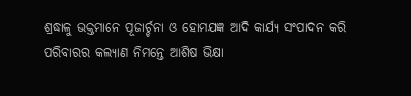ଶ୍ରଦ୍ଧାଳୁ ଭକ୍ତମାନେ ପୂଜାର୍ଚ୍ଚନା ଓ ହୋମଯଜ୍ଞ ଆଦି କାର୍ଯ୍ୟ ସଂପାଦନ କରି ପରିବାରର କଲ୍ୟାଣ ନିମନ୍ତେ ଆଶିଷ ଭିକ୍ଷା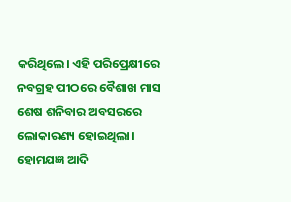କରିଥିଲେ। ଏହି ପରିପ୍ରେକ୍ଷୀରେ ନବଗ୍ରହ ପୀଠରେ ବୈଶାଖ ମାସ ଶେଷ ଶନିବାର ଅବସରରେ ଲୋକାରଣ୍ୟ ହୋଇଥିଲା। ହୋମଯଜ୍ଞ ଆଦି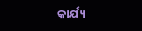କାର୍ଯ୍ୟ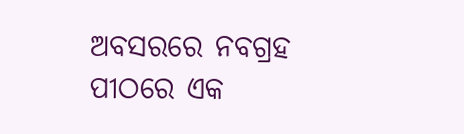ଅବସରରେ ନବଗ୍ରହ ପୀଠରେ ଏକ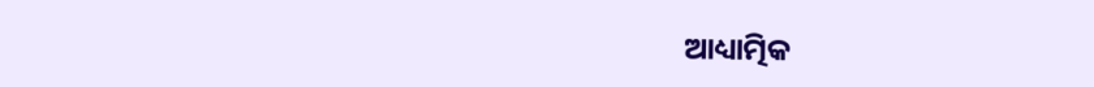ଆଧ୍ୟାତ୍ମିକ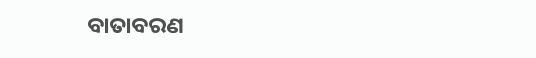ବାତାବରଣ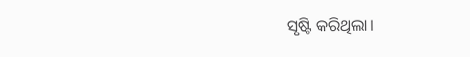ସୃଷ୍ଟି କରିଥିଲା।